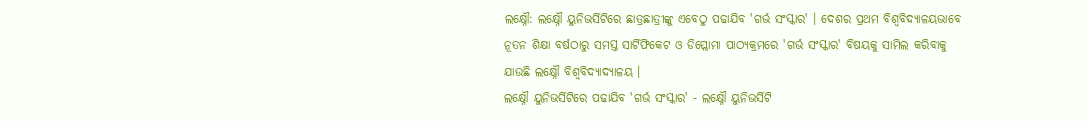ଲକ୍ଷ୍ନୌ: ଲକ୍ଷ୍ନୌ ୟୁନିଭର୍ସିଟିରେ ଛାତ୍ରଛାତ୍ରୀଙ୍କୁ ଏବେଠୁ ପଢାଯିବ 'ଗର୍ଭ ସଂସ୍କାର' । ଦେଶର ପ୍ରଥମ ବିଶ୍ବବିଦ୍ୟାଳୟଭାବେ ନୂତନ ଶିକ୍ଷା ବର୍ଷଠାରୁ ସମସ୍ତ ସାର୍ଟିଫିକେଟ ଓ ଡିପ୍ଲୋମା ପାଠ୍ୟକ୍ରମରେ 'ଗର୍ଭ ସଂସ୍କାର' ବିଷୟକୁ ସାମିଲ କରିବାକୁ ଯାଉଛି ଲକ୍ଷ୍ନୌ ବିଶ୍ବବିଦ୍ୟାଦ୍ୟାଳୟ ।
ଲକ୍ଷ୍ନୌ ୟୁନିଭର୍ସିଟିରେ ପଢାଯିବ 'ଗର୍ଭ ସଂସ୍କାର' - ଲକ୍ଷ୍ନୌ ୟୁନିଭର୍ସିଟି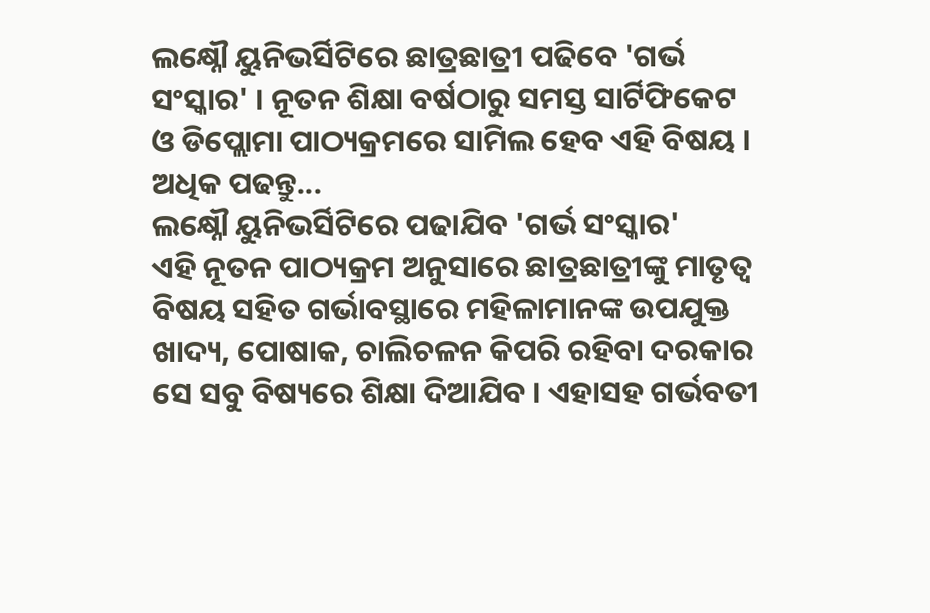ଲକ୍ଷ୍ନୌ ୟୁନିଭର୍ସିଟିରେ ଛାତ୍ରଛାତ୍ରୀ ପଢିବେ 'ଗର୍ଭ ସଂସ୍କାର' । ନୂତନ ଶିକ୍ଷା ବର୍ଷଠାରୁ ସମସ୍ତ ସାର୍ଟିଫିକେଟ ଓ ଡିପ୍ଲୋମା ପାଠ୍ୟକ୍ରମରେ ସାମିଲ ହେବ ଏହି ବିଷୟ । ଅଧିକ ପଢନ୍ତୁ...
ଲକ୍ଷ୍ନୌ ୟୁନିଭର୍ସିଟିରେ ପଢାଯିବ 'ଗର୍ଭ ସଂସ୍କାର'
ଏହି ନୂତନ ପାଠ୍ୟକ୍ରମ ଅନୁସାରେ ଛାତ୍ରଛାତ୍ରୀଙ୍କୁ ମାତୃତ୍ବ ବିଷୟ ସହିତ ଗର୍ଭାବସ୍ଥାରେ ମହିଳାମାନଙ୍କ ଉପଯୁକ୍ତ ଖାଦ୍ୟ, ପୋଷାକ, ଚାଲିଚଳନ କିପରି ରହିବା ଦରକାର ସେ ସବୁ ବିଷ୍ୟରେ ଶିକ୍ଷା ଦିଆଯିବ । ଏହାସହ ଗର୍ଭବତୀ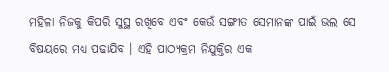ମହିଳା ନିଜକୁ କିପରି ସୁସ୍ଥ ରଖିବେ ଏବଂ କେଉଁ ସଙ୍ଗୀତ ସେମାନଙ୍କ ପାଇଁ ଭଲ ସେ ବିଷୟରେ ମଧ୍ୟ ପଢାଯିବ । ଏହି ପାଠ୍ୟକ୍ରମ ନିଯୁକ୍ତିର ଏକ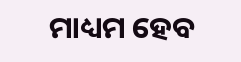ମାଧ୍ୟମ ହେବ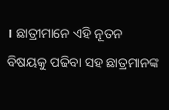। ଛାତ୍ରୀମାନେ ଏହି ନୂତନ ବିଷୟକୁ ପଢିବା ସହ ଛାତ୍ରମାନଙ୍କ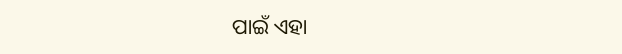ପାଇଁ ଏହା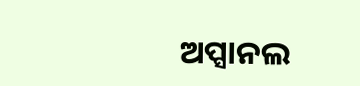ଅପ୍ସାନଲ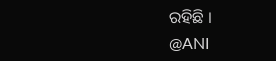ରହିଛି ।
@ANI